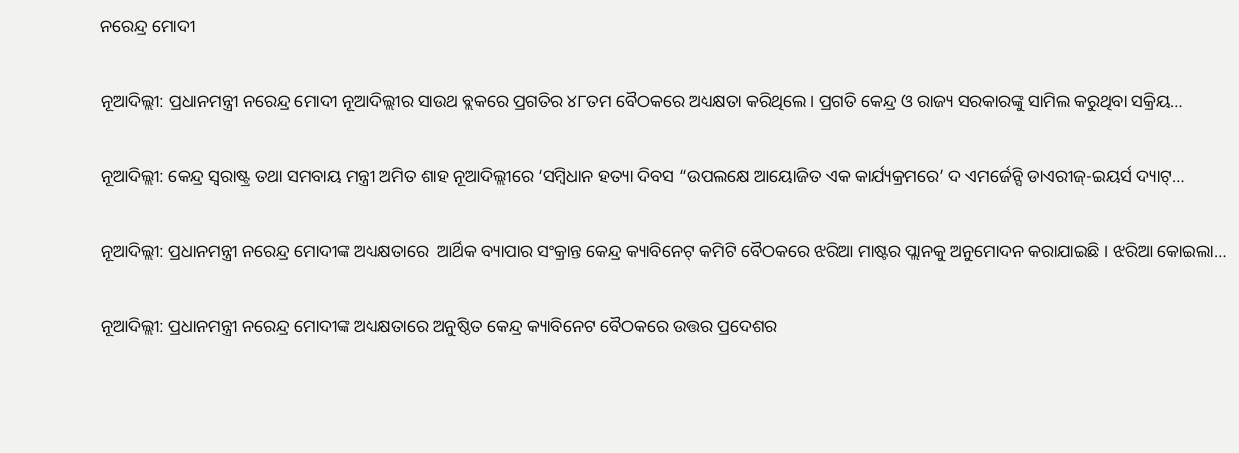ନରେନ୍ଦ୍ର ମୋଦୀ

ନୂଆଦିଲ୍ଲୀ: ପ୍ରଧାନମନ୍ତ୍ରୀ ନରେନ୍ଦ୍ର ମୋଦୀ ନୂଆଦିଲ୍ଲୀର ସାଉଥ ବ୍ଲକରେ ପ୍ରଗତିର ୪୮ତମ ବୈଠକରେ ଅଧ୍ୟକ୍ଷତା କରିଥିଲେ। ପ୍ରଗତି କେନ୍ଦ୍ର ଓ ରାଜ୍ୟ ସରକାରଙ୍କୁ ସାମିଲ କରୁଥିବା ସକ୍ରିୟ…

ନୂଆଦିଲ୍ଲୀ: କେନ୍ଦ୍ର ସ୍ୱରାଷ୍ଟ୍ର ତଥା ସମବାୟ ମନ୍ତ୍ରୀ ଅମିତ ଶାହ ନୂଆଦିଲ୍ଲୀରେ ‘ସମ୍ବିଧାନ ହତ୍ୟା ଦିବସ “ଉପଲକ୍ଷେ ଆୟୋଜିତ ଏକ କାର୍ଯ୍ୟକ୍ରମରେ’ ଦ ଏମର୍ଜେନ୍ସି ଡାଏରୀଜ୍-ଇୟର୍ସ ଦ୍ୟାଟ୍…

ନୂଆଦିଲ୍ଲୀ: ପ୍ରଧାନମନ୍ତ୍ରୀ ନରେନ୍ଦ୍ର ମୋଦୀଙ୍କ ଅଧ୍ୟକ୍ଷତାରେ  ଆର୍ଥିକ ବ୍ୟାପାର ସଂକ୍ରାନ୍ତ କେନ୍ଦ୍ର କ୍ୟାବିନେଟ୍‌ କମିଟି ବୈଠକରେ ଝରିଆ ମାଷ୍ଟର ପ୍ଲାନକୁ ଅନୁମୋଦନ କରାଯାଇଛି । ଝରିଆ କୋଇଲା…

ନୂଆଦିଲ୍ଲୀ: ପ୍ରଧାନମନ୍ତ୍ରୀ ନରେନ୍ଦ୍ର ମୋଦୀଙ୍କ ଅଧ୍ୟକ୍ଷତାରେ ଅନୁଷ୍ଠିତ କେନ୍ଦ୍ର କ୍ୟାବିନେଟ ବୈଠକରେ ଉତ୍ତର ପ୍ରଦେଶର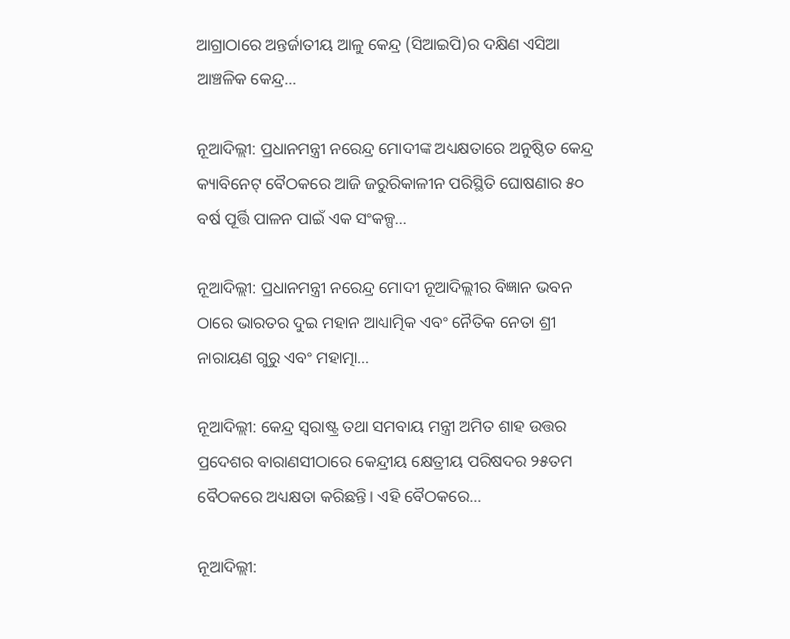ଆଗ୍ରାଠାରେ ଅନ୍ତର୍ଜାତୀୟ ଆଳୁ କେନ୍ଦ୍ର (ସିଆଇପି)ର ଦକ୍ଷିଣ ଏସିଆ ଆଞ୍ଚଳିକ କେନ୍ଦ୍ର…

ନୂଆଦିଲ୍ଲୀ: ପ୍ରଧାନମନ୍ତ୍ରୀ ନରେନ୍ଦ୍ର ମୋଦୀଙ୍କ ଅଧ୍ୟକ୍ଷତାରେ ଅନୁଷ୍ଠିତ କେନ୍ଦ୍ର କ୍ୟାବିନେଟ୍‌ ବୈଠକରେ ଆଜି ଜରୁରିକାଳୀନ ପରିସ୍ଥିତି ଘୋଷଣାର ୫୦ ବର୍ଷ ପୂର୍ତ୍ତି ପାଳନ ପାଇଁ ଏକ ସଂକଳ୍ପ…

ନୂଆଦିଲ୍ଲୀ: ପ୍ରଧାନମନ୍ତ୍ରୀ ନରେନ୍ଦ୍ର ମୋଦୀ ନୂଆଦିଲ୍ଲୀର ବିଜ୍ଞାନ ଭବନ ଠାରେ ଭାରତର ଦୁଇ ମହାନ ଆଧ୍ୟାତ୍ମିକ ଏବଂ ନୈତିକ ନେତା ଶ୍ରୀ ନାରାୟଣ ଗୁରୁ ଏବଂ ମହାତ୍ମା…

ନୂଆଦିଲ୍ଲୀ: କେନ୍ଦ୍ର ସ୍ୱରାଷ୍ଟ୍ର ତଥା ସମବାୟ ମନ୍ତ୍ରୀ ଅମିତ ଶାହ ଉତ୍ତର ପ୍ରଦେଶର ବାରାଣସୀଠାରେ କେନ୍ଦ୍ରୀୟ କ୍ଷେତ୍ରୀୟ ପରିଷଦର ୨୫ତମ ବୈଠକରେ ଅଧ୍ୟକ୍ଷତା କରିଛନ୍ତି। ଏହି ବୈଠକରେ…

ନୂଆଦିଲ୍ଲୀ: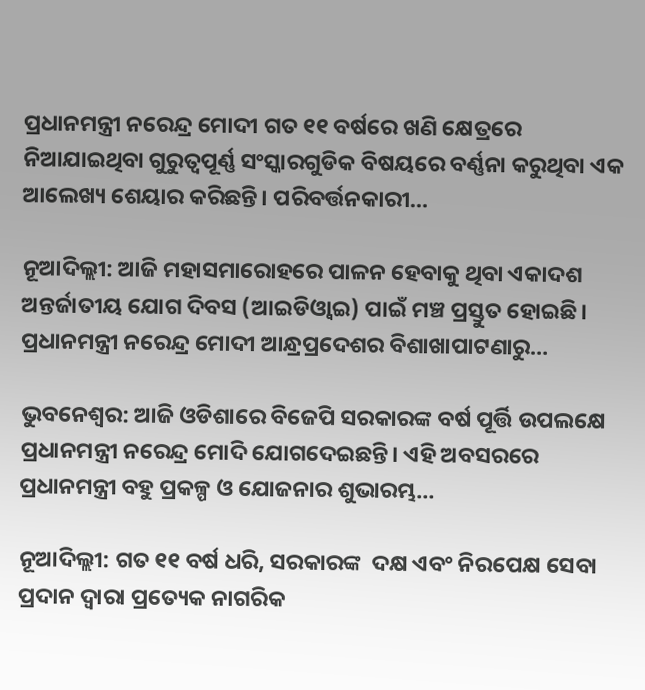ପ୍ରଧାନମନ୍ତ୍ରୀ ନରେନ୍ଦ୍ର ମୋଦୀ ଗତ ୧୧ ବର୍ଷରେ ଖଣି କ୍ଷେତ୍ରରେ ନିଆଯାଇଥିବା ଗୁରୁତ୍ୱପୂର୍ଣ୍ଣ ସଂସ୍କାରଗୁଡିକ ବିଷୟରେ ବର୍ଣ୍ଣନା କରୁଥିବା ଏକ ଆଲେଖ୍ୟ ଶେୟାର କରିଛନ୍ତି। ପରିବର୍ତ୍ତନକାରୀ…

ନୂଆଦିଲ୍ଲୀ: ଆଜି ମହାସମାରୋହରେ ପାଳନ ହେବାକୁ ଥିବା ଏକାଦଶ ଅନ୍ତର୍ଜାତୀୟ ଯୋଗ ଦିବସ (ଆଇଡିଓ୍ୱାଇ) ପାଇଁ ମଞ୍ଚ ପ୍ରସ୍ତୁତ ହୋଇଛି। ପ୍ରଧାନମନ୍ତ୍ରୀ ନରେନ୍ଦ୍ର ମୋଦୀ ଆନ୍ଧ୍ରପ୍ରଦେଶର ବିଶାଖାପାଟଣାରୁ…

ଭୁବନେଶ୍ବର: ଆଜି ଓଡିଶାରେ ବିଜେପି ସରକାରଙ୍କ ବର୍ଷ ପୂର୍ତ୍ତି ଉପଲକ୍ଷେ ପ୍ରଧାନମନ୍ତ୍ରୀ ନରେନ୍ଦ୍ର ମୋଦି ଯୋଗଦେଇଛନ୍ତି। ଏହି ଅବସରରେ ପ୍ରଧାନମନ୍ତ୍ରୀ ବହୁ ପ୍ରକଳ୍ପ ଓ ଯୋଜନାର ଶୁଭାରମ୍ଭ…

ନୂଆଦିଲ୍ଲୀ: ଗତ ୧୧ ବର୍ଷ ଧରି, ସରକାରଙ୍କ  ଦକ୍ଷ ଏବଂ ନିରପେକ୍ଷ ସେବା ପ୍ରଦାନ ଦ୍ୱାରା ପ୍ରତ୍ୟେକ ନାଗରିକ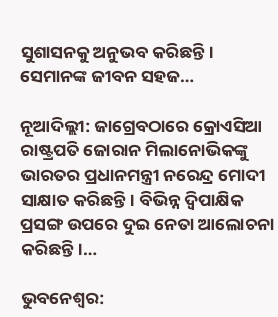ସୁଶାସନକୁ ଅନୁଭବ କରିଛନ୍ତି। ସେମାନଙ୍କ ଜୀବନ ସହଜ…

ନୂଆଦିଲ୍ଲୀ: ଜାଗ୍ରେବଠାରେ କ୍ରୋଏସିଆ ରାଷ୍ଟ୍ରପତି ଜୋରାନ ମିଲାନୋଭିକଙ୍କୁ ଭାରତର ପ୍ରଧାନମନ୍ତ୍ରୀ ନରେନ୍ଦ୍ର ମୋଦୀ ସାକ୍ଷାତ କରିଛନ୍ତି। ବିଭିନ୍ନ ଦ୍ୱିପାକ୍ଷିକ ପ୍ରସଙ୍ଗ ଉପରେ ଦୁଇ ନେତା ଆଲୋଚନା କରିଛନ୍ତି।…

ଭୁବନେଶ୍ଵର: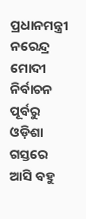ପ୍ରଧାନମନ୍ତ୍ରୀ ନରେନ୍ଦ୍ର ମୋଦୀ ନିର୍ବାଚନ ପୂର୍ବରୁ ଓଡ଼ିଶା ଗସ୍ତରେ ଆସି ବହୁ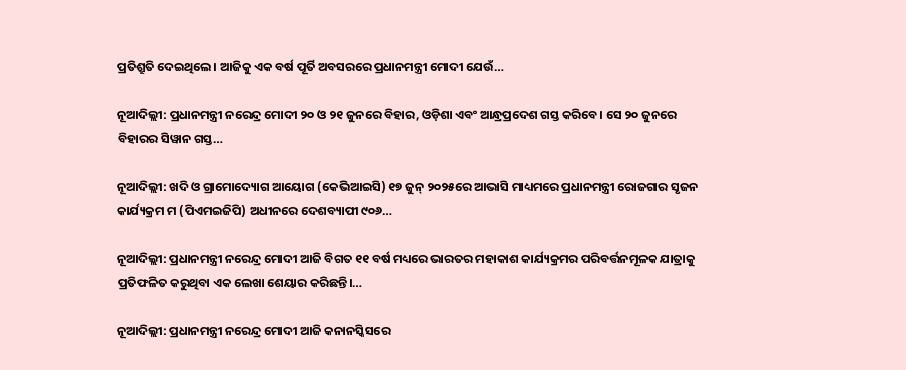ପ୍ରତିଶ୍ରୁତି ଦେଇଥିଲେ। ଆଜିକୁ ଏକ ବର୍ଷ ପୂର୍ତି ଅବସରରେ ପ୍ରଧାନମନ୍ତ୍ରୀ ମୋଦୀ ଯେଉଁ…

ନୂଆଦିଲ୍ଲୀ: ପ୍ରଧାନମନ୍ତ୍ରୀ ନରେନ୍ଦ୍ର ମୋଦୀ ୨୦ ଓ ୨୧ ଜୁନରେ ବିହାର, ଓଡ଼ିଶା ଏବଂ ଆନ୍ଧ୍ରପ୍ରଦେଶ ଗସ୍ତ କରିବେ। ସେ ୨୦ ଜୁନରେ ବିହାରର ସିୱାନ ଗସ୍ତ…

ନୂଆଦିଲ୍ଲୀ: ଖଦି ଓ ଗ୍ରାମୋଦ୍ୟୋଗ ଆୟୋଗ (କେଭିଆଇସି) ୧୭ ଜୁନ୍ ୨୦୨୫ରେ ଆଭାସି ମାଧ୍ୟମରେ ପ୍ରଧାନମନ୍ତ୍ରୀ ରୋଜଗାର ସୃଜନ କାର୍ଯ୍ୟକ୍ରମ ମ (ପିଏମଇଜିପି) ଅଧୀନରେ ଦେଶବ୍ୟାପୀ ୯୦୬…

ନୂଆଦିଲ୍ଲୀ: ପ୍ରଧାନମନ୍ତ୍ରୀ ନରେନ୍ଦ୍ର ମୋଦୀ ଆଜି ବିଗତ ୧୧ ବର୍ଷ ମଧ୍ୟରେ ଭାରତର ମହାକାଶ କାର୍ଯ୍ୟକ୍ରମର ପରିବର୍ତ୍ତନମୂଳକ ଯାତ୍ରାକୁ ପ୍ରତିଫଳିତ କରୁଥିବା ଏକ ଲେଖା ଶେୟାର କରିଛନ୍ତି।…

ନୂଆଦିଲ୍ଲୀ: ପ୍ରଧାନମନ୍ତ୍ରୀ ନରେନ୍ଦ୍ର ମୋଦୀ ଆଜି କନାନସ୍କିସରେ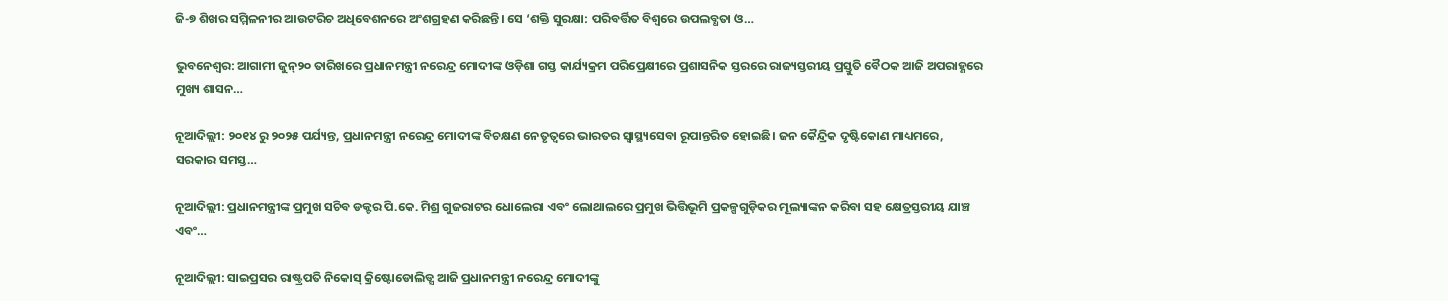ଜି-୭ ଶିଖର ସମ୍ମିଳନୀର ଆଉଟରିଚ ଅଧିବେଶନରେ ଅଂଶଗ୍ରହଣ କରିଛନ୍ତି। ସେ ‘ଶକ୍ତି ସୁରକ୍ଷା: ପରିବର୍ତ୍ତିତ ବିଶ୍ୱରେ ଉପଲବ୍ଧତା ଓ…

ଭୁବନେଶ୍ୱର: ଆଗାମୀ ଜୁନ୍‌୨୦ ତାରିଖରେ ପ୍ରଧାନମନ୍ତ୍ରୀ ନରେନ୍ଦ୍ର ମୋଦୀଙ୍କ ଓଡ଼ିଶା ଗସ୍ତ କାର୍ଯ୍ୟକ୍ରମ ପରିପ୍ରେକ୍ଷୀରେ ପ୍ରଶାସନିକ ସ୍ତରରେ ରାଜ୍ୟସ୍ତରୀୟ ପ୍ରସ୍ତୁତି ବୈଠକ ଆଜି ଅପରାହ୍ଣରେ ମୁଖ୍ୟ ଶାସନ…

ନୂଆଦିଲ୍ଲୀ: ୨୦୧୪ ରୁ ୨୦୨୫ ପର୍ଯ୍ୟନ୍ତ, ପ୍ରଧାନମନ୍ତ୍ରୀ ନରେନ୍ଦ୍ର ମୋଦୀଙ୍କ ବିଚକ୍ଷଣ ନେତୃତ୍ୱରେ ଭାରତର ସ୍ୱାସ୍ଥ୍ୟସେବା ରୂପାନ୍ତରିତ ହୋଇଛି। ଜନ କୈନ୍ଦ୍ରିକ ଦୃଷ୍ଟିକୋଣ ମାଧ୍ୟମରେ, ସରକାର ସମସ୍ତ…

ନୂଆଦିଲ୍ଲୀ: ପ୍ରଧାନମନ୍ତ୍ରୀଙ୍କ ପ୍ରମୁଖ ସଚିବ ଡକ୍ଟର ପି.କେ. ମିଶ୍ର ଗୁଜରାଟର ଧୋଲେରା ଏବଂ ଲୋଥାଲରେ ପ୍ରମୁଖ ଭିତ୍ତିଭୂମି ପ୍ରକଳ୍ପଗୁଡ଼ିକର ମୂଲ୍ୟାଙ୍କନ କରିବା ସହ କ୍ଷେତ୍ରସ୍ତରୀୟ ଯାଞ୍ଚ ଏବଂ…

ନୂଆଦିଲ୍ଲୀ: ସାଇପ୍ରସର ରାଷ୍ଟ୍ରପତି ନିକୋସ୍ କ୍ରିଷ୍ଟୋଡୋଲିଡ୍ସ ଆଜି ପ୍ରଧାନମନ୍ତ୍ରୀ ନରେନ୍ଦ୍ର ମୋଦୀଙ୍କୁ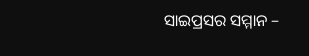ସାଇପ୍ରସର ସମ୍ମାନ –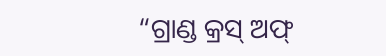“ଗ୍ରାଣ୍ଡ କ୍ରସ୍ ଅଫ୍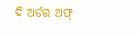ଦି ଅର୍ଡର ଅଫ୍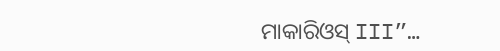ମାକାରିଓସ୍ III”…